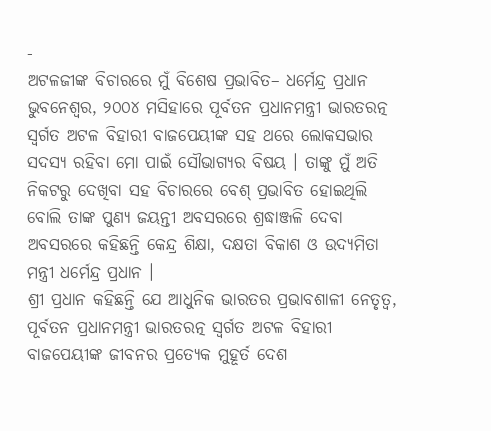-
ଅଟଳଜୀଙ୍କ ବିଚାରରେ ମୁଁ ବିଶେଷ ପ୍ରଭାବିତ– ଧର୍ମେନ୍ଦ୍ର ପ୍ରଧାନ
ଭୁବନେଶ୍ୱର, ୨୦୦୪ ମସିହାରେ ପୂର୍ବତନ ପ୍ରଧାନମନ୍ତ୍ରୀ ଭାରତରତ୍ନ ସ୍ୱର୍ଗତ ଅଟଳ ବିହାରୀ ବାଜପେୟୀଙ୍କ ସହ ଥରେ ଲୋକସଭାର ସଦସ୍ୟ ରହିବା ମୋ ପାଇଁ ସୌଭାଗ୍ୟର ବିଷୟ । ତାଙ୍କୁ ମୁଁ ଅତି ନିକଟରୁ ଦେଖିବା ସହ ବିଚାରରେ ବେଶ୍ ପ୍ରଭାବିତ ହୋଇଥିଲି ବୋଲି ତାଙ୍କ ପୁଣ୍ୟ ଜୟନ୍ତୀ ଅବସରରେ ଶ୍ରଦ୍ଧାଞ୍ଜଳି ଦେବା ଅବସରରେ କହିଛନ୍ତି କେନ୍ଦ୍ର ଶିକ୍ଷା, ଦକ୍ଷତା ବିକାଶ ଓ ଉଦ୍ୟମିତା ମନ୍ତ୍ରୀ ଧର୍ମେନ୍ଦ୍ର ପ୍ରଧାନ ।
ଶ୍ରୀ ପ୍ରଧାନ କହିଛନ୍ତି ଯେ ଆଧୁନିକ ଭାରତର ପ୍ରଭାବଶାଳୀ ନେତୃତ୍ୱ, ପୂର୍ବତନ ପ୍ରଧାନମନ୍ତ୍ରୀ ଭାରତରତ୍ନ ସ୍ୱର୍ଗତ ଅଟଳ ବିହାରୀ ବାଜପେୟୀଙ୍କ ଜୀବନର ପ୍ରତ୍ୟେକ ମୁହୂର୍ତ ଦେଶ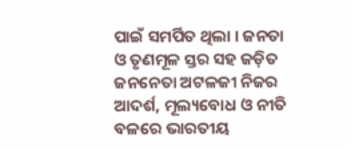ପାଇଁ ସମର୍ପିତ ଥିଲା । ଜନତା ଓ ତୃଣମୂଳ ସ୍ତର ସହ ଜଡ଼ିତ ଜନନେତା ଅଟଳଜୀ ନିଜର ଆଦର୍ଶ, ମୂଲ୍ୟବୋଧ ଓ ନୀତି ବଳରେ ଭାରତୀୟ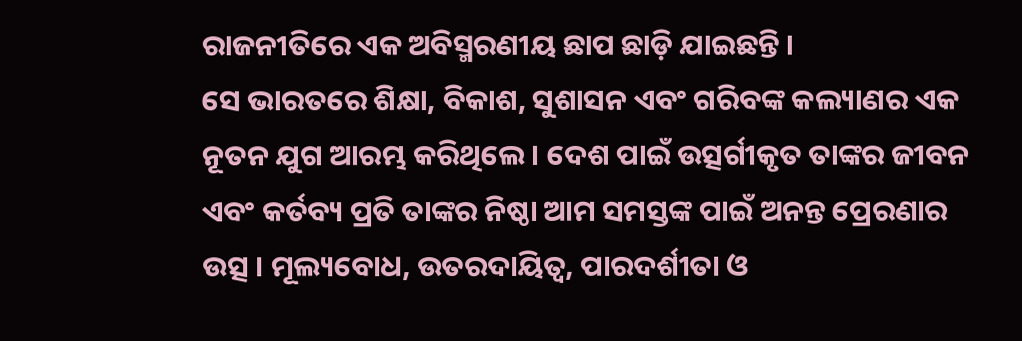ରାଜନୀତିରେ ଏକ ଅବିସ୍ମରଣୀୟ ଛାପ ଛାଡ଼ି ଯାଇଛନ୍ତି ।
ସେ ଭାରତରେ ଶିକ୍ଷା, ବିକାଶ, ସୁଶାସନ ଏବଂ ଗରିବଙ୍କ କଲ୍ୟାଣର ଏକ ନୂତନ ଯୁଗ ଆରମ୍ଭ କରିଥିଲେ । ଦେଶ ପାଇଁ ଉତ୍ସର୍ଗୀକୃତ ତାଙ୍କର ଜୀବନ ଏବଂ କର୍ତବ୍ୟ ପ୍ରତି ତାଙ୍କର ନିଷ୍ଠା ଆମ ସମସ୍ତଙ୍କ ପାଇଁ ଅନନ୍ତ ପ୍ରେରଣାର ଉତ୍ସ । ମୂଲ୍ୟବୋଧ, ଉତରଦାୟିତ୍ୱ, ପାରଦର୍ଶୀତା ଓ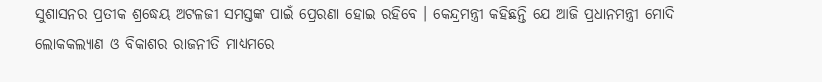ସୁଶାସନର ପ୍ରତୀକ ଶ୍ରଦ୍ଧେୟ ଅଟଳଜୀ ସମସ୍ତଙ୍କ ପାଇଁ ପ୍ରେରଣା ହୋଇ ରହିବେ । କେନ୍ଦ୍ରମନ୍ତ୍ରୀ କହିଛନ୍ତି ଯେ ଆଜି ପ୍ରଧାନମନ୍ତ୍ରୀ ମୋଦି ଲୋକକଲ୍ୟାଣ ଓ ବିକାଶର ରାଜନୀତି ମାଧ୍ୟମରେ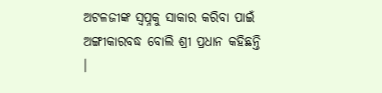ଅଟଳଜୀଙ୍କ ସ୍ୱପ୍ନକୁ ସାକାର କରିବା ପାଇଁ ଅଙ୍ଗୀକାରବଦ୍ଧ ବୋଲି ଶ୍ରୀ ପ୍ରଧାନ କହିଛନ୍ତି ।